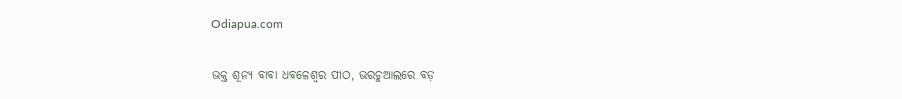Odiapua.com

ଭକ୍ତ ଶୂନ୍ୟ ବାବା ଧବଳେଶ୍ୱର ପୀଠ, ଭରଚୁଆଲରେ ବଡ଼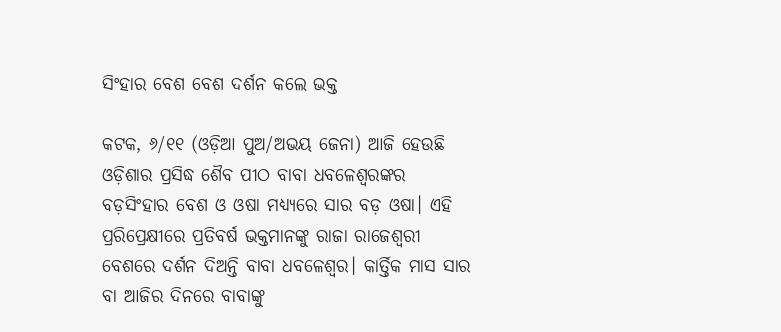ସିଂହାର ବେଶ ବେଶ ଦର୍ଶନ କଲେ ଭକ୍ତ

କଟକ, ୬/୧୧ (ଓଡ଼ିଆ ପୁଅ/ଅଭୟ ଜେନା) ଆଜି ହେଉଛି ଓଡ଼ିଶାର ପ୍ରସିଦ୍ଧ ଶୈବ ପୀଠ ବାବା ଧବଳେଶ୍ୱରଙ୍କର ବଡ଼ସିଂହାର ବେଶ ଓ ଓଷା ମଧ୍ୟ୍ୟରେ ସାର ବଡ଼ ଓଷା। ଏହି ପ୍ରରିପ୍ରେକ୍ଷୀରେ ପ୍ରତିବର୍ଷ ଭକ୍ତମାନଙ୍କୁ ରାଜା ରାଜେଶ୍ୱରୀ ବେଶରେ ଦର୍ଶନ ଦିଅନ୍ତି ବାବା ଧବଳେଶ୍ୱର। କାର୍ତ୍ତିକ ମାସ ସାର ବା ଆଜିର ଦିନରେ ବାବାଙ୍କୁ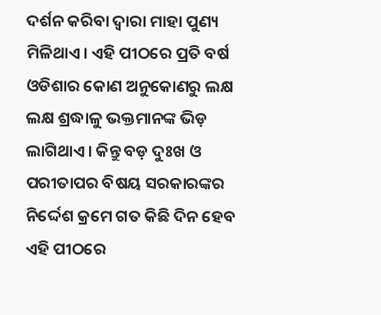ଦର୍ଶନ କରିବା ଦ୍ୱାରା ମାହା ପୁଣ୍ୟ ମିଳିଥାଏ। ଏହି ପୀଠରେ ପ୍ରତି ବର୍ଷ ଓଡିଶାର କୋଣ ଅନୁକୋଣରୁ ଲକ୍ଷ ଲକ୍ଷ ଶ୍ରଦ୍ଧାଳୁ ଭକ୍ତମାନଙ୍କ ଭିଡ଼ ଲାଗିଥାଏ। କିନ୍ତୁ ବଡ଼ ଦୁଃଖ ଓ ପରୀତାପର ବିଷୟ ସରକାରଙ୍କର ନିର୍ଦ୍ଦେଶ କ୍ରମେ ଗତ କିଛି ଦିନ ହେବ ଏହି ପୀଠରେ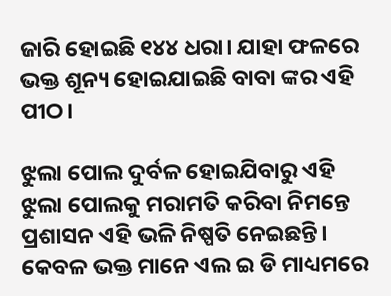ଜାରି ହୋଇଛି ୧୪୪ ଧରା। ଯାହା ଫଳରେ ଭକ୍ତ ଶୂନ୍ୟ ହୋଇଯାଇଛି ବାବା ଙ୍କର ଏହି ପୀଠ।

ଝୁଲା ପୋଲ ଦୁର୍ବଳ ହୋଇଯିବାରୁ ଏହି ଝୁଲା ପୋଲକୁ ମରାମତି କରିବା ନିମନ୍ତେ ପ୍ରଶାସନ ଏହି ଭଳି ନିଷ୍ପତି ନେଇଛନ୍ତି। କେବଳ ଭକ୍ତ ମାନେ ଏଲ ଇ ଡି ମାଧ୍ୟମରେ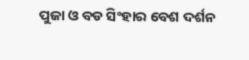ପୁଜା ଓ ବଡ ସିଂହାର ବେଶ ଦର୍ଶନ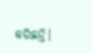କରିଛନ୍ତି।